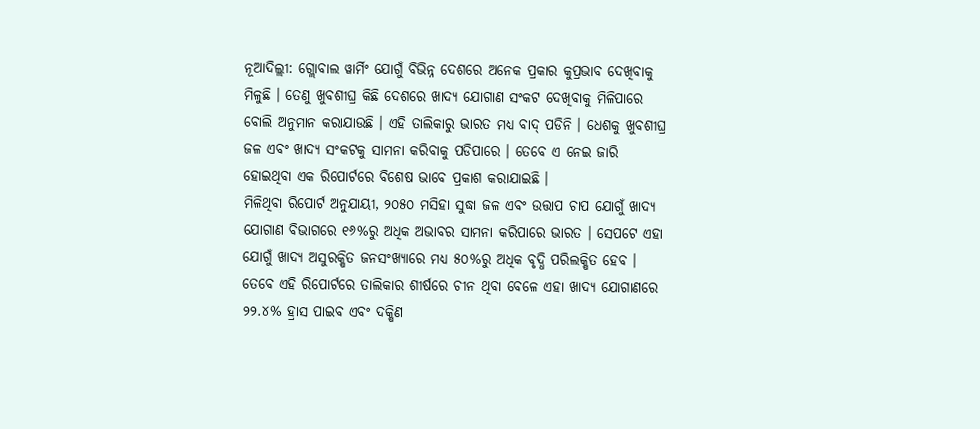ନୂଆଦିଲ୍ଲୀ: ଗ୍ଲୋବାଲ ୱାର୍ମିଂ ଯୋଗୁଁ ବିଭିନ୍ନ ଦେଶରେ ଅନେକ ପ୍ରକାର କୁପ୍ରଭାବ ଦେଖିବାକୁ ମିଳୁଛି । ତେଣୁ ଖୁବଶୀଘ୍ର କିଛି ଦେଶରେ ଖାଦ୍ୟ ଯୋଗାଣ ସଂକଟ ଦେଖିବାକୁ ମିଳିପାରେ ବୋଲି ଅନୁମାନ କରାଯାଉଛି । ଏହି ତାଲିକାରୁ ଭାରତ ମଧ୍ୟ ବାଦ୍ ପଡିନି । ଧେଶକୁ ଖୁବଶୀଘ୍ର ଜଳ ଏବଂ ଖାଦ୍ୟ ସଂକଟକୁ ସାମନା କରିବାକୁ ପଡିପାରେ । ତେବେ ଏ ନେଇ ଜାରି ହୋଇଥିବା ଏକ ରିପୋର୍ଟରେ ବିଶେଷ ଭାବେ ପ୍ରକାଶ କରାଯାଇଛି ।
ମିଳିଥିବା ରିପୋର୍ଟ ଅନୁଯାୟୀ, ୨୦୫୦ ମସିହା ସୁଦ୍ଧା ଜଳ ଏବଂ ଉତ୍ତାପ ଚାପ ଯୋଗୁଁ ଖାଦ୍ୟ ଯୋଗାଣ ବିଭାଗରେ ୧୬%ରୁ ଅଧିକ ଅଭାବର ସାମନା କରିପାରେ ଭାରତ । ସେପଟେ ଏହା ଯୋଗୁଁ ଖାଦ୍ୟ ଅସୁରକ୍ଷିତ ଜନସଂଖ୍ୟାରେ ମଧ୍ୟ ୫୦%ରୁ ଅଧିକ ବୃଦ୍ଧି ପରିଲକ୍ଷିତ ହେବ । ତେବେ ଏହି ରିପୋର୍ଟରେ ତାଲିକାର ଶୀର୍ଷରେ ଚୀନ ଥିବା ବେଳେ ଏହା ଖାଦ୍ୟ ଯୋଗାଣରେ ୨୨.୪% ହ୍ରାସ ପାଇବ ଏବଂ ଦକ୍ଷିଣ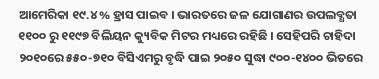ଆମେରିକା ୧୯.୪% ହ୍ରାସ ପାଇବ । ଭାରତରେ ଜଳ ଯୋଗାଣର ଉପଲବ୍ଧତା ୧୧୦୦ ରୁ ୧୧୯୭ ବିଲିୟନ କ୍ୟୁବିକ ମିଟର ମଧ୍ୟରେ ରହିଛି । ସେହିପରି ଚାହିଦା ୨୦୧୦ରେ ୫୫୦-୭୧୦ ବିସିଏମରୁ ବୃଦ୍ଧି ପାଇ ୨୦୫୦ ସୁଦ୍ଧା ୯୦୦-୧୪୦୦ ଭିତରେ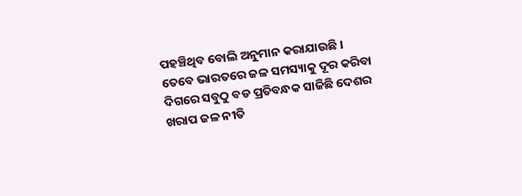ପହଞ୍ଚିଥିବ ବୋଲି ଅନୁମାନ କରାଯାଉଛି ।
ତେବେ ଭାରତରେ ଜଳ ସମସ୍ୟାକୁ ଦୂର କରିବା ଦିଗରେ ସବୁଠୁ ବଡ ପ୍ରତିବନ୍ଧକ ସାଜିଛି ଦେଶର ଖରାପ ଜଳ ନୀତି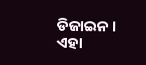ଡିଜାଇନ । ଏହା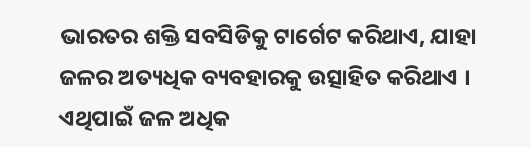ଭାରତର ଶକ୍ତି ସବସିଡିକୁ ଟାର୍ଗେଟ କରିଥାଏ, ଯାହା ଜଳର ଅତ୍ୟଧିକ ବ୍ୟବହାରକୁ ଉତ୍ସାହିତ କରିଥାଏ । ଏଥିପାଇଁ ଜଳ ଅଧିକ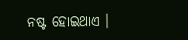ନଷ୍ଟ ହୋଇଥାଏ ।